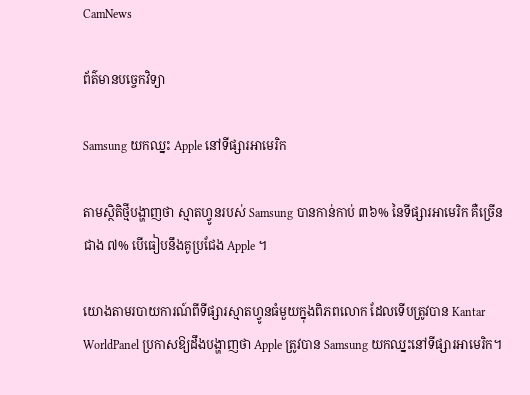CamNews

ព័ត៌មានបច្ចេកវិទ្យា

Samsung យកឈ្នះ Apple នៅទីផ្សារអាមេរិក

តាមស្ថិតិថ្មីបង្ហាញថា ស្មាតហ្វូនរបស់ Samsung បានកាន់កាប់ ៣៦% នៃទីផ្សារអាមេរិក គឺច្រើន
ជាង ៧% បើធៀបនឹងគូប្រជែង Apple ។

យោងតាមរបាយការណ៍ពីទីផ្សារស្មាតហ្វូនធំមួយក្នុងពិភពលោក ដែលទើបត្រូវបាន Kantar
WorldPanel ប្រកាសឱ្យដឹងបង្ហាញថា Apple ត្រូវបាន Samsung យកឈ្នះនៅទីផ្សារអាមេរិក។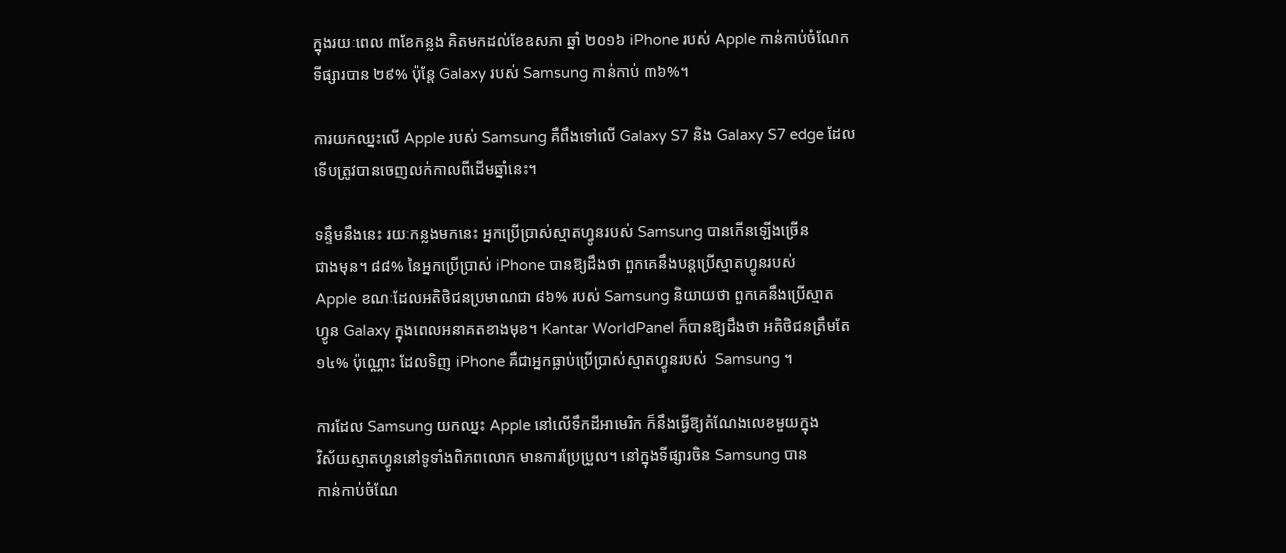ក្នុងរយៈពេល ៣ខែកន្លង គិតមកដល់ខែឧសភា ឆ្នាំ ២០១៦ iPhone របស់ Apple កាន់កាប់ចំណែក
ទីផ្សារបាន ២៩% ប៉ុន្តែ Galaxy របស់ Samsung កាន់កាប់ ៣៦%។

ការយកឈ្នះលើ Apple របស់ Samsung គឺពឹងទៅលើ Galaxy S7 និង Galaxy S7 edge ដែល
ទើបត្រូវបានចេញលក់កាលពីដើមឆ្នាំនេះ។

ទន្ទឹមនឹងនេះ រយៈកន្លងមកនេះ អ្នកប្រើប្រាស់ស្មាតហ្វូនរបស់ Samsung បានកើនឡើងច្រើន
ជាងមុន។ ៨៨% នៃអ្នកប្រើប្រាស់ iPhone បានឱ្យដឹងថា ពួកគេនឹងបន្តប្រើស្មាតហ្វូនរបស់
Apple ខណៈដែលអតិថិជនប្រមាណជា ៨៦% របស់ Samsung និយាយថា ពួកគេនឹងប្រើស្មាត
ហ្វូន Galaxy ក្នុងពេលអនាគតខាងមុខ។ Kantar WorldPanel ក៏បានឱ្យដឹងថា អតិថិជនត្រឹមតែ
១៤% ប៉ុណ្ណោះ ដែលទិញ iPhone គឺជាអ្នកធ្លាប់ប្រើប្រាស់ស្មាតហ្វូនរបស់  Samsung ។

ការដែល Samsung យកឈ្នះ Apple នៅលើទឹកដីអាមេរិក ក៏នឹងធ្វើឱ្យតំណែងលេខមួយក្នុង
វិស័យស្មាតហ្វូននៅទូទាំងពិភពលោក មានការប្រែប្រួល។ នៅក្នុងទីផ្សារចិន Samsung បាន
កាន់កាប់ចំណែ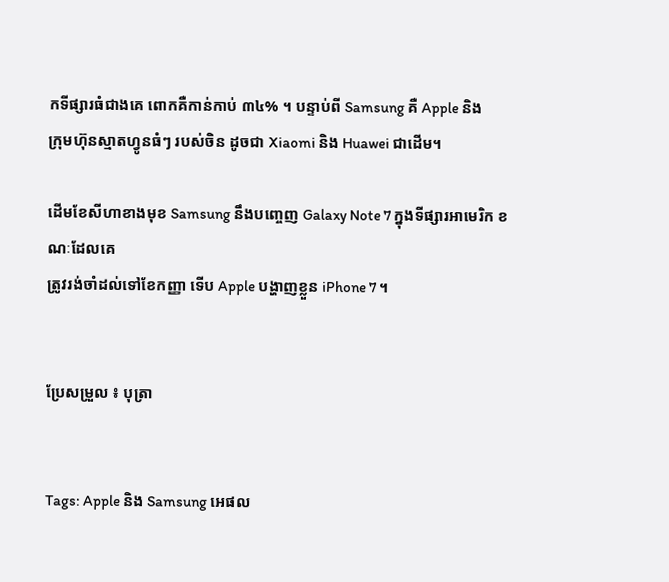កទីផ្សារធំជាងគេ ពោកគឺកាន់កាប់ ៣៤% ។ បន្ទាប់ពី Samsung គឺ Apple និង
ក្រុមហ៊ុនស្មាតហ្វូនធំៗ របស់ចិន ដូចជា Xiaomi និង Huawei ជាដើម។

ដើមខែសីហាខាងមុខ Samsung នឹងបញ្ចេញ Galaxy Note 7 ក្នុងទីផ្សារអាមេរិក ខណៈដែលគេ
ត្រូវរង់ចាំដល់ទៅខែកញ្ញា ទើប Apple បង្ហាញខ្លួន iPhone 7 ។


ប្រែសម្រួល ៖ បុត្រា


Tags: Apple និង Samsung អេផល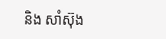និង សាំស៊ុង